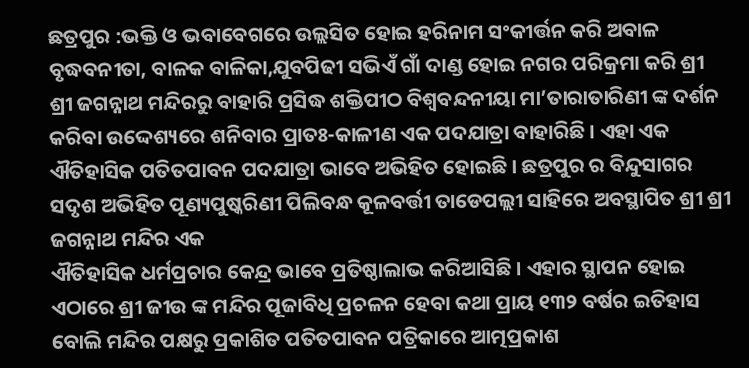ଛତ୍ରପୁର :ଭକ୍ତି ଓ ଭବାବେଗରେ ଉଲ୍ଲସିତ ହୋଇ ହରିନାମ ସଂକୀର୍ତ୍ତନ କରି ଅବାଳ ବୃଦ୍ଧବନୀତା, ବାଳକ ବାଳିକା,ଯୁବପିଢୀ ସଭିଏଁ ଗାଁ ଦାଣ୍ଡ ହୋଇ ନଗର ପରିକ୍ରମା କରି ଶ୍ରୀ ଶ୍ରୀ ଜଗନ୍ନାଥ ମନ୍ଦିରରୁ ବାହାରି ପ୍ରସିଦ୍ଧ ଶକ୍ତିପୀଠ ବିଶ୍ୱବନ୍ଦନୀୟା ମା’ତାରାତାରିଣୀ ଙ୍କ ଦର୍ଶନ କରିବା ଉଦ୍ଦେଶ୍ୟରେ ଶନିବାର ପ୍ରାତଃ-କାଳୀଣ ଏକ ପଦଯାତ୍ରା ବାହାରିଛି । ଏହା ଏକ ଐତିହାସିକ ପତିତପାବନ ପଦଯାତ୍ରା ଭାବେ ଅଭିହିତ ହୋଇଛି । ଛତ୍ରପୁର ର ବିନ୍ଦୁସାଗର ସଦୃଶ ଅଭିହିତ ପୂଣ୍ୟପୁଷ୍କରିଣୀ ପିଲିବନ୍ଧ କୂଳବର୍ତ୍ତୀ ତାଡେପଲ୍ଲୀ ସାହିରେ ଅବସ୍ଥାପିତ ଶ୍ରୀ ଶ୍ରୀ ଜଗନ୍ନାଥ ମନ୍ଦିର ଏକ
ଐତିହାସିକ ଧର୍ମପ୍ରଚାର କେନ୍ଦ୍ର ଭାବେ ପ୍ରତିଷ୍ଠାଲାଭ କରିଆସିଛି । ଏହାର ସ୍ଥାପନ ହୋଇ ଏଠାରେ ଶ୍ରୀ ଜୀଉ ଙ୍କ ମନ୍ଦିର ପୂଜାବିଧି ପ୍ରଚଳନ ହେବା କଥା ପ୍ରାୟ ୧୩୨ ବର୍ଷର ଇତିହାସ ବୋଲି ମନ୍ଦିର ପକ୍ଷରୁ ପ୍ରକାଶିତ ପତିତପାବନ ପତ୍ରିକାରେ ଆତ୍ମପ୍ରକାଶ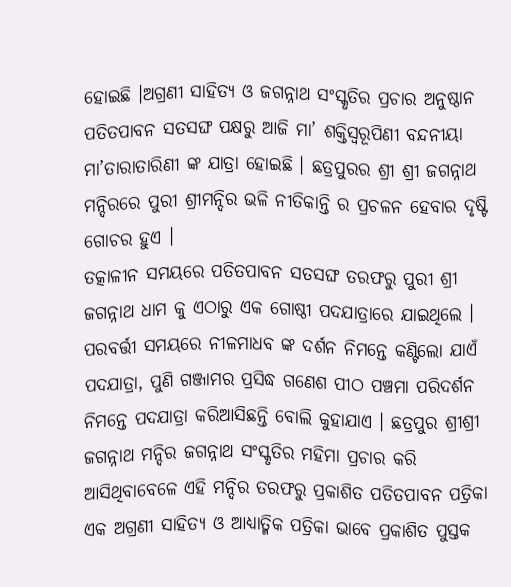ହୋଇଛି ।ଅଗ୍ରଣୀ ସାହିତ୍ୟ ଓ ଜଗନ୍ନାଥ ସଂସ୍କୃତିର ପ୍ରଚାର ଅନୁଷ୍ଠାନ ପତିତପାବନ ସତସଙ୍ଘ ପକ୍ଷରୁ ଆଜି ମା’ ଶକ୍ତିସ୍ୱରୂପିଣୀ ବନ୍ଦନୀୟା ମା’ତାରାତାରିଣୀ ଙ୍କ ଯାତ୍ରା ହୋଇଛି । ଛତ୍ରପୁରର ଶ୍ରୀ ଶ୍ରୀ ଜଗନ୍ନାଥ ମନ୍ଦିରରେ ପୁରୀ ଶ୍ରୀମନ୍ଦିର ଭଳି ନୀତିକାନ୍ତି ର ପ୍ରଚଳନ ହେବାର ଦୃଷ୍ଟି ଗୋଚର ହୁଏ ।
ତତ୍କାଳୀନ ସମୟରେ ପତିତପାବନ ସତସଙ୍ଘ ତରଫରୁ ପୁରୀ ଶ୍ରୀ ଜଗନ୍ନାଥ ଧାମ କୁ ଏଠାରୁ ଏକ ଗୋଷ୍ଠୀ ପଦଯାତ୍ରାରେ ଯାଇଥିଲେ । ପରବର୍ତ୍ତୀ ସମୟରେ ନୀଳମାଧବ ଙ୍କ ଦର୍ଶନ ନିମନ୍ତେ କଣ୍ଟିଲୋ ଯାଏଁ ପଦଯାତ୍ରା, ପୁଣି ଗଞ୍ଜାମର ପ୍ରସିଦ୍ଧ ଗଣେଶ ପୀଠ ପଞ୍ଚମା ପରିଦର୍ଶନ ନିମନ୍ତେ ପଦଯାତ୍ରା କରିଆସିଛନ୍ତି ବୋଲି କୁହାଯାଏ । ଛତ୍ରପୁର ଶ୍ରୀଶ୍ରୀ ଜଗନ୍ନାଥ ମନ୍ଦିର ଜଗନ୍ନାଥ ସଂସ୍କୃତିର ମହିମା ପ୍ରଚାର କରି ଆସିଥିବାବେଳେ ଏହି ମନ୍ଦିର ତରଫରୁ ପ୍ରକାଶିତ ପତିତପାବନ ପତ୍ରିକା ଏକ ଅଗ୍ରଣୀ ସାହିତ୍ୟ ଓ ଆଧ୍ୟାତ୍ମିକ ପତ୍ରିକା ଭାବେ ପ୍ରକାଶିତ ପୁସ୍ତକ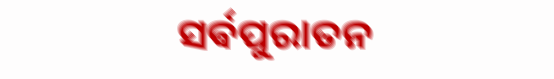ସର୍ଵପୁରାତନ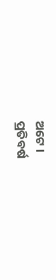ଅଟେ ।
ପ୍ରତିବର୍ଷ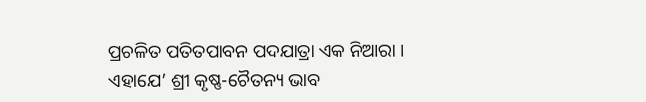ପ୍ରଚଳିତ ପତିତପାବନ ପଦଯାତ୍ରା ଏକ ନିଆରା । ଏହାଯେ’ ଶ୍ରୀ କୃଷ୍ଣ-ଚୈତନ୍ୟ ଭାବ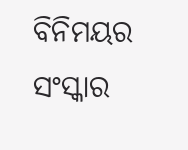ବିନିମୟର ସଂସ୍କାର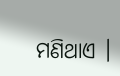ମଣିଥାଏ ।